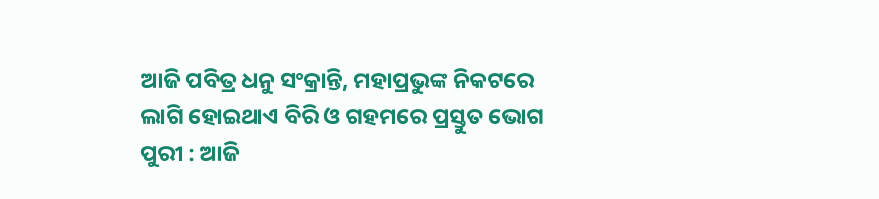ଆଜି ପବିତ୍ର ଧନୁ ସଂକ୍ରାନ୍ତି, ମହାପ୍ରଭୁଙ୍କ ନିକଟରେ ଲାଗି ହୋଇଥାଏ ବିରି ଓ ଗହମରେ ପ୍ରସ୍ତୁତ ଭୋଗ
ପୁରୀ : ଆଜି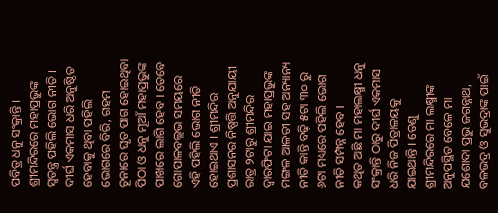ପବିତ୍ର ଧନୁ ସଂକ୍ରାନ୍ତି । ଶ୍ରୀମନ୍ଦିରରେ ମହାପ୍ରଭୁଙ୍କ ସ୍ବତନ୍ତ୍ର ପହିଲି ଭୋଗ ନୀତି । ଦୀର୍ଘ ଏକମାସ ଧରି ଅନୁଷ୍ଠିତ ହେବାକୁ ଥିବା ପହିଲି ଭୋଗରେ ବିରି, ଗହମ ଚୂନାରେ ଘୃତ ପାଗ ହୋଇଥିବା ପିଠା ଓ ଧନୁ ମୂଆଁ ମହାପ୍ରଭୁଙ୍କ ପାଖରେ ଲାଗି ହେବ । ତେବେ ଗୋପାଳବଲ୍ଲଭ ସମୟରେ ଏହି ପହିଲି ଭୋଗ ନୀତି ହୋଇଥାଏ । ଶ୍ରୀମନ୍ଦିର ପ୍ରଶାସନର ନିଷ୍ପତ୍ତି ଅନୁଯାୟୀ ରାତ୍ର ୨ଟାରୁ ଶ୍ରୀମନ୍ଦିର ଦ୍ବାରଫିଟା ଯାଇ ମହାପ୍ରଭୁଙ୍କ ମଙ୍ଗଳ ଆଳତୀ ସହ ଅନ୍ୟାନ୍ୟ ନୀତି କାନ୍ତି ବଢ଼ି ୫ଟା ୩୦ ରୁ ୬ଟା ମଧ୍ୟରେ ପହିଲି ଭୋଗ ନୀତି ସମ୍ପନ୍ନ ହେବ ।
କଥିତ ଅଛି ମା ମହାଲକ୍ଷ୍ମୀ ଧନୁ ସଂକ୍ରାନ୍ତି ଠାରୁ ଦୀର୍ଘ ଏକମାସ ଧରି ନିଜ ପିତ୍ରାଳୟକୁ ଯାଇଥାନ୍ତି । ତେଣୁ ଶ୍ରୀମନ୍ଦିରରେ ମା ଲକ୍ଷ୍ମୀଙ୍କ ଅନୁପସ୍ଥିତ ବେଳେ ମା ଯଶୋଦା ପ୍ରଭୁ ଜଗନ୍ନାଥ, ବଳଭଦ୍ର ଓ ସୁଭଦ୍ରାଙ୍କ ପାଇଁ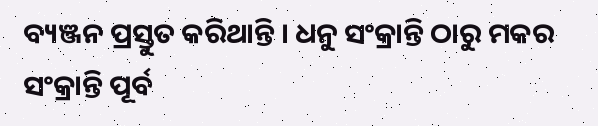ବ୍ୟଞ୍ଜନ ପ୍ରସ୍ତୁତ କରିଥାନ୍ତି । ଧନୁ ସଂକ୍ରାନ୍ତି ଠାରୁ ମକର ସଂକ୍ରାନ୍ତି ପୂର୍ବ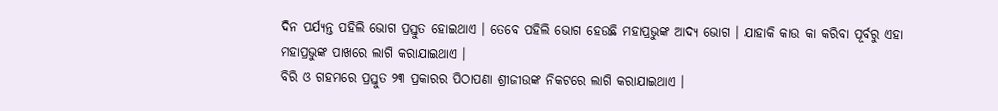ଦିନ ପର୍ଯ୍ୟନ୍ତ ପହିଲି ଭୋଗ ପ୍ରସ୍ତୁତ ହୋଇଥାଏ । ତେବେ ପହିଲି ଭୋଗ ହେଉଛି ମହାପ୍ରଭୁଙ୍କ ଆଦ୍ୟ ଭୋଗ । ଯାହାକି କାଉ କା କରିବା ପୂର୍ବରୁ ଏହା ମହାପ୍ରଭୁଙ୍କ ପାଖରେ ଲାଗି କରାଯାଇଥାଏ ।
ବିରି ଓ ଗହମରେ ପ୍ରସ୍ତୁତ ୨୩ ପ୍ରକାରର ପିଠାପଣା ଶ୍ରୀଜୀଉଙ୍କ ନିକଟରେ ଲାଗି କରାଯାଇଥାଏ ।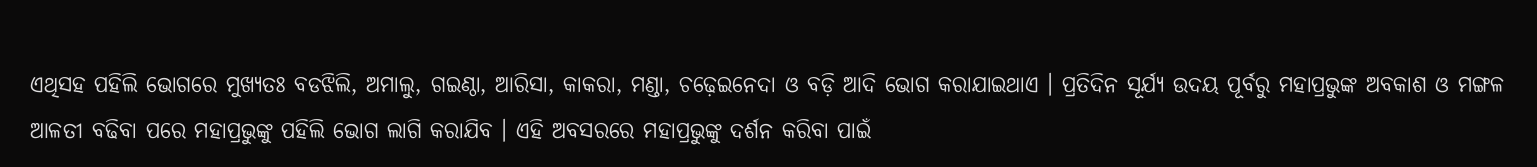ଏଥିସହ ପହିଲି ଭୋଗରେ ମୁଖ୍ୟତଃ ବଡଝିଲି, ଅମାଲୁ, ଗଇଣ୍ଠା, ଆରିସା, କାକରା, ମଣ୍ଡା, ଚଢ଼େଇନେଦା ଓ ବଡ଼ି ଆଦି ଭୋଗ କରାଯାଇଥାଏ । ପ୍ରତିଦିନ ସୂର୍ଯ୍ୟ ଉଦୟ ପୂର୍ବରୁ ମହାପ୍ରଭୁଙ୍କ ଅବକାଶ ଓ ମଙ୍ଗଳ ଆଳତୀ ବଢିବା ପରେ ମହାପ୍ରଭୁଙ୍କୁ ପହିଲି ଭୋଗ ଲାଗି କରାଯିବ । ଏହି ଅବସରରେ ମହାପ୍ରଭୁଙ୍କୁ ଦର୍ଶନ କରିବା ପାଇଁ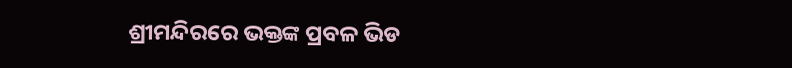ଶ୍ରୀମନ୍ଦିରରେ ଭକ୍ତଙ୍କ ପ୍ରବଳ ଭିଡ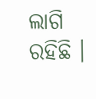ଲାଗି ରହିଛି ।